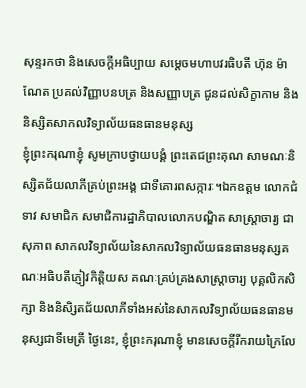សុន្ទរកថា និងសេចក្ដីអធិប្បាយ សម្ដេចមហាបវរធិបតី ហ៊ុន ម៉ាណែត ប្រគល់វិញ្ញាបនបត្រ និងសញ្ញាបត្រ ជូនដល់សិក្ខាកាម និងនិស្សិតសាកលវិទ្យាល័យធនធានមនុស្ស
ខ្ញុំព្រះករុណាខ្ញុំ សូមក្រាបថ្វាយបង្គំ ព្រះតេជព្រះគុណ សាមណៈនិស្សិតជ័យលាភីគ្រប់ព្រះអង្គ ជាទីគោរពសក្ការៈ។ឯកឧត្តម លោកជំទាវ សមាជិក សមាជិការដ្ឋាភិបាលលោកបណ្ឌិត សាស្ត្រាចារ្យ ជា សុភាព សាកលវិទ្យាល័យនៃសាកលវិទ្យាល័យធនធានមនុស្សគណៈអធិបតីភ្ញៀវកិត្តិយស គណៈគ្រប់គ្រងសាស្ត្រាចារ្យ បុគ្គលិកសិក្សា និងនិសិ្សតជ័យលាភីទាំងអស់នៃសាកលវិទ្យាល័យធនធានមនុស្សជាទីមេត្រី ថ្ងៃនេះ, ខ្ញុំព្រះករុណាខ្ញុំ មានសេចក្តីរីករាយក្រៃលែ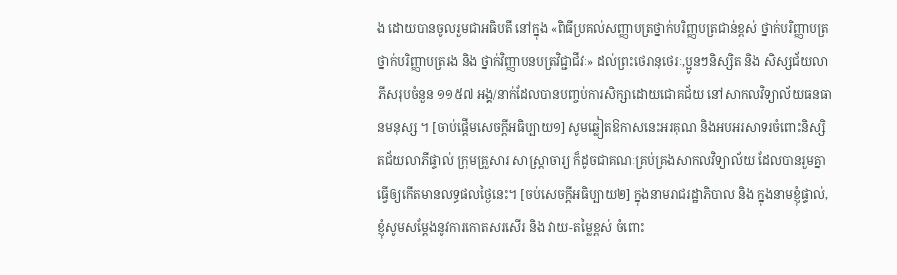ង ដោយបានចូលរួមជាអធិបតី នៅក្នុង «ពិធីប្រគល់សញ្ញាបត្រថ្នាក់បរិញ្ញបត្រជាន់ខ្ពស់ ថ្នាក់បរិញ្ញាបត្រ ថ្នាក់បរិញ្ញាបត្ររង និង ថ្នាក់វិញ្ញាបនបត្រវិជ្ជាជីវៈ» ដល់ព្រះថេរានុថេរៈ,ប្អូនៗនិស្សិត និង សិស្សជ័យលាភីសរុបចំនួន ១១៥៧ អង្គ/នាក់ដែលបានបញ្ចប់ការសិក្សាដោយជោគជ័យ នៅសាកលវិទ្យាល័យធនធានមនុស្ស ។ [ចាប់ផ្តើមសេចក្តីអធិប្បាយ១] សូមឆ្លៀតឱកាសនេះអរគុណ និងអបអរសាទរចំពោះនិស្សិតជ័យលាភីផ្ទាល់ ក្រុមគ្រួសារ សាស្ត្រាចារ្យ ក៏ដូចជាគណៈគ្រប់គ្រងសាកលវិទ្យាល័យ ដែលបានរួមគ្នាធ្វើឲ្យកើតមានលទ្ធផលថ្ងៃនេះ។ [ចប់សេចក្តីអធិប្បាយ២] ក្នុងនាមរាជរដ្ឋាភិបាល និង ក្នុងនាមខ្ញុំផ្ទាល់, ខ្ញុំសូមសម្តែងនូវការកោតសរសើរ និង វាយ-តម្លៃខ្ពស់ ចំពោះ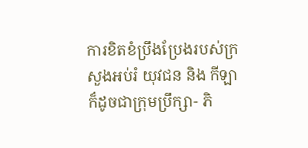ការខិតខំប្រឹងប្រែងរបស់ក្រសួងអប់រំ យុវជន និង កីឡា ក៏ដូចជាក្រុមប្រឹក្សា- ភិ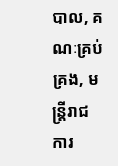បាល, គណៈគ្រប់គ្រង, មន្រ្តីរាជការ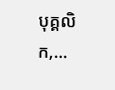បុគ្គលិក,…